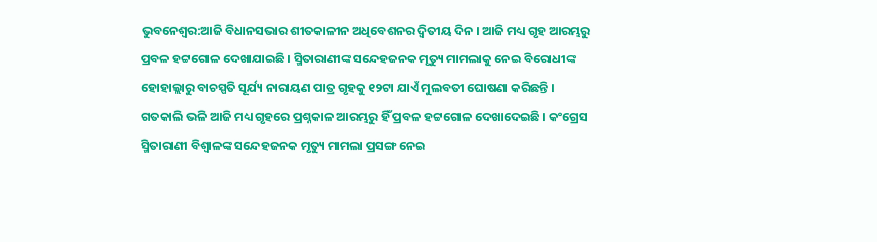ଭୁବନେଶ୍ୱର:ଆଜି ବିଧାନସଭାର ଶୀତକାଳୀନ ଅଧିବେଶନର ଦ୍ୱିତୀୟ ଦିନ । ଆଜି ମଧ୍ୟ ଗୃହ ଆରମ୍ଭରୁ ପ୍ରବଳ ହଟ୍ଟଗୋଳ ଦେଖାଯାଇଛି । ସ୍ମିତାରାଣୀଙ୍କ ସନ୍ଦେହଜନକ ମୃତ୍ୟୁ ମାମଲାକୁ ନେଇ ବିରୋଧୀଙ୍କ ହୋହାଲ୍ଲାରୁ ବାଚସ୍ପତି ସୂର୍ଯ୍ୟ ନାରାୟଣ ପାତ୍ର ଗୃହକୁ ୧୨ଟା ଯାଏଁ ମୁଲବତୀ ଘୋଷଣା କରିଛନ୍ତି ।
ଗତକାଲି ଭଳି ଆଜି ମଧ୍ୟ ଗୃହରେ ପ୍ରଶ୍ନକାଳ ଆରମ୍ଭରୁ ହିଁ ପ୍ରବଳ ହଟ୍ଟଗୋଳ ଦେଖାଦେଇଛି । କଂଗ୍ରେସ ସ୍ମିତାରାଣୀ ବିଶ୍ୱାଳଙ୍କ ସନ୍ଦେହଜନକ ମୃତ୍ୟୁ ମାମଲା ପ୍ରସଙ୍ଗ ନେଇ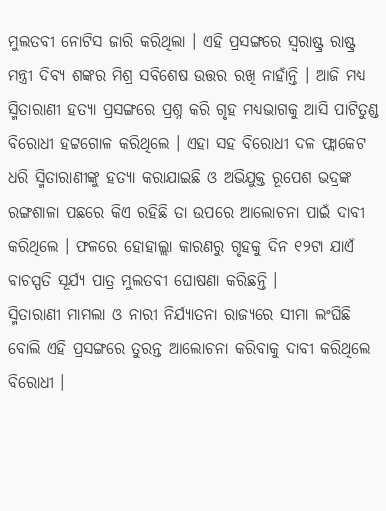ମୁଲତବୀ ନୋଟିସ ଜାରି କରିଥିଲା । ଏହି ପ୍ରସଙ୍ଗରେ ସ୍ୱରାଷ୍ଟ୍ର ରାଷ୍ଟ୍ର ମନ୍ତ୍ରୀ ଦିବ୍ୟ ଶଙ୍କର ମିଶ୍ର ସବିଶେଷ ଉତ୍ତର ରଖି ନାହାଁନ୍ତି । ଆଜି ମଧ୍ୟ ସ୍ମିତାରାଣୀ ହତ୍ୟା ପ୍ରସଙ୍ଗରେ ପ୍ରଶ୍ନ କରି ଗୃହ ମଧ୍ୟଭାଗକୁ ଆସି ପାଟିତୁଣ୍ଡ ବିରୋଧୀ ହଟ୍ଟଗୋଳ କରିଥିଲେ । ଏହା ସହ ବିରୋଧୀ ଦଳ ଫ୍ଲାକେଟ ଧରି ସ୍ମିତାରାଣୀଙ୍କୁ ହତ୍ୟା କରାଯାଇଛି ଓ ଅଭିଯୁକ୍ତ ରୂପେଶ ଭଦ୍ରଙ୍କ ରଙ୍ଗଶାଳା ପଛରେ କିଏ ରହିଛି ତା ଉପରେ ଆଲୋଚନା ପାଇଁ ଦାବୀ କରିଥିଲେ । ଫଳରେ ହୋହାଲ୍ଲା କାରଣରୁ ଗୃହକୁ ଦିନ ୧୨ଟା ଯାଏଁ ବାଚସ୍ପତି ସୂର୍ଯ୍ୟ ପାତ୍ର ମୁଲତବୀ ଘୋଷଣା କରିଛନ୍ତି ।
ସ୍ମିତାରାଣୀ ମାମଲା ଓ ନାରୀ ନିର୍ଯ୍ୟାତନା ରାଜ୍ୟରେ ସୀମା ଲଂଘିଛି ବୋଲି ଏହି ପ୍ରସଙ୍ଗରେ ତୁରନ୍ତ ଆଲୋଚନା କରିବାକୁ ଦାବୀ କରିଥିଲେ ବିରୋଧୀ ।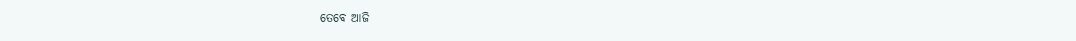ତେବେ ଆଜି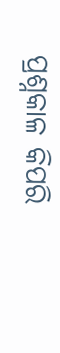ପ୍ରଶ୍ନକାଳ କିପରି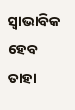ସ୍ୱାଭାବିକ ହେବ ତାହା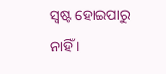ସ୍ୱଷ୍ଟ ହୋଇପାରୁ ନାହିଁ ।